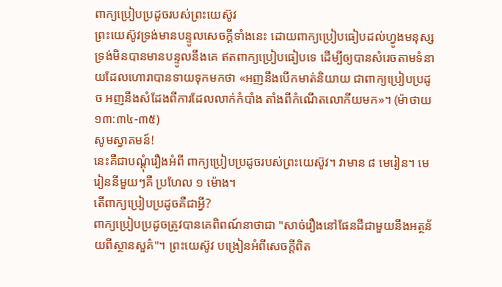ពាក្យប្រៀបប្រដូចរបស់ព្រះយេស៊ូវ
ព្រះយេស៊ូវទ្រង់មានបន្ទូលសេចក្ដីទាំងនេះ ដោយពាក្យប្រៀបធៀបដល់ហ្វូងមនុស្ស ទ្រង់មិនបានមានបន្ទូលនឹងគេ ឥតពាក្យប្រៀបធៀបទេ ដើម្បីឲ្យបានសំរេចតាមទំនាយដែលហោរាបានទាយទុកមកថា «អញនឹងបើកមាត់និយាយ ជាពាក្យប្រៀបប្រដូច អញនឹងសំដែងពីការដែលលាក់កំបាំង តាំងពីកំណើតលោកីយមក»។ (ម៉ាថាយ ១៣:៣៤-៣៥)
សូមស្វាគមន៍!
នេះគឺជាបណ្ដុំរឿងអំពី ពាក្យប្រៀបប្រដូចរបស់ព្រះយេស៊ូវ។ វាមាន ៨ មេរៀន។ មេរៀននីមួយៗគឺ ប្រហែល ១ ម៉ោង។
តើពាក្យប្រៀបប្រដូចគឺជាអ្វី?
ពាក្យប្រៀបប្រដូចត្រូវបានគេពិពណ៍នាថាជា "សាច់រឿងនៅផែនដីជាមួយនឹងអត្ថន័យពីស្ថានសួគ៌"។ ព្រះយេស៊ូវ បង្រៀនអំពីសេចក្ដីពិត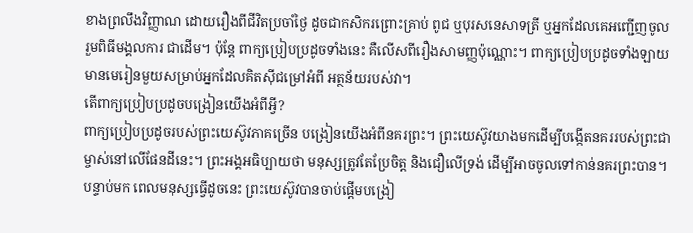ខាងព្រលឹងវិញ្ញាណ ដោយរឿងពីជីវិតប្រចាំថ្ងៃ ដូចជាកសិករព្រោះគ្រាប់ ពូជ ឬបុរសនេសាទត្រី ឬអ្នកដែលគេអញ្ជើញចូលរួមពិធីមង្គលការ ជាដើម។ ប៉ុន្តែ ពាក្យប្រៀបប្រដូចទាំងនេះ គឺលើសពីរឿងសាមញ្ញប៉ុណ្ណោះ។ ពាក្យប្រៀបប្រដូចទាំងឡាយមានមេរៀនមួយសម្រាប់អ្នកដែលគិតស៊ីជម្រៅអំពី អត្ថន័យរបស់វា។
តើពាក្យប្រៀបប្រដូចបង្រៀនយើងអំពីអ្វី?
ពាក្យប្រៀបប្រដូចរបស់ព្រះយេស៊ូវភាគច្រើន បង្រៀនយើងអំពីនគរព្រះ។ ព្រះយេស៊ូវយាងមកដើម្បីបង្កើតនគររបស់ព្រះជាម្ចាស់នៅលើផែនដីនេះ។ ព្រះអង្គអធិប្បាយថា មនុស្សត្រូវតែប្រែចិត្ត និងជឿលើទ្រង់ ដើម្បីអាចចូលទៅកាន់នគរព្រះបាន។ បន្ទាប់មក ពេលមនុស្សធ្វើដូចនេះ ព្រះយេស៊ូវបានចាប់ផ្ដើមបង្រៀ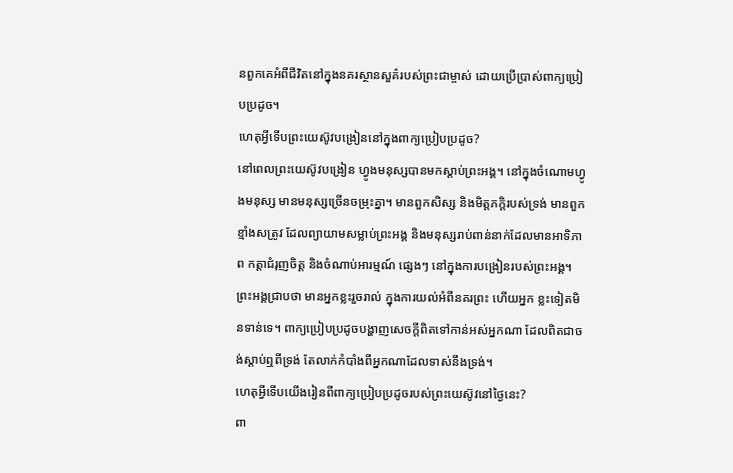នពួកគេអំពីជីវិតនៅក្នុងនគរស្ថានសួគ៌របស់ព្រះជាម្ចាស់ ដោយប្រើប្រាស់ពាក្យប្រៀបប្រដូច។
ហេតុអ្វីទើបព្រះយេស៊ូវបង្រៀននៅក្នុងពាក្យប្រៀបប្រដូច?
នៅពេលព្រះយេស៊ូវបង្រៀន ហ្វូងមនុស្សបានមកស្ដាប់ព្រះអង្គ។ នៅក្នុងចំណោមហ្វូងមនុស្ស មានមនុស្សច្រើនចម្រុះគ្នា។ មានពួកសិស្ស និងមិត្តភក្តិរបស់ទ្រង់ មានពួកខ្មាំងសត្រូវ ដែលព្យាយាមសម្លាប់ព្រះអង្គ និងមនុស្សរាប់ពាន់នាក់ដែលមានអាទិភាព កត្តាជំរុញចិត្ត និងចំណាប់អារម្មណ៍ ផ្សេងៗ នៅក្នុងការបង្រៀនរបស់ព្រះអង្គ។ ព្រះអង្គជ្រាបថា មានអ្នកខ្លះរួចរាល់ ក្នុងការយល់អំពីនគរព្រះ ហើយអ្នក ខ្លះទៀតមិនទាន់ទេ។ ពាក្យប្រៀបប្រដូចបង្ហាញសេចក្ដីពិតទៅកាន់អស់អ្នកណា ដែលពិតជាចង់ស្ដាប់ឮពីទ្រង់ តែលាក់កំបាំងពីអ្នកណាដែលទាស់នឹងទ្រង់។
ហេតុអ្វីទើបយើងរៀនពីពាក្យប្រៀបប្រដូចរបស់ព្រះយេស៊ូវនៅថ្ងៃនេះ?
ពា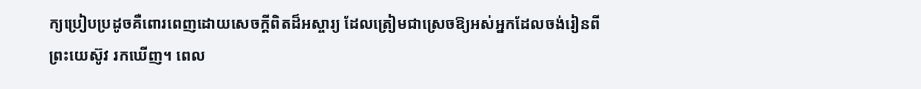ក្យប្រៀបប្រដូចគឺពោរពេញដោយសេចក្ដីពិតដ៏អស្ចារ្យ ដែលត្រៀមជាស្រេចឱ្យអស់អ្នកដែលចង់រៀនពី ព្រះយេស៊ូវ រកឃើញ។ ពេល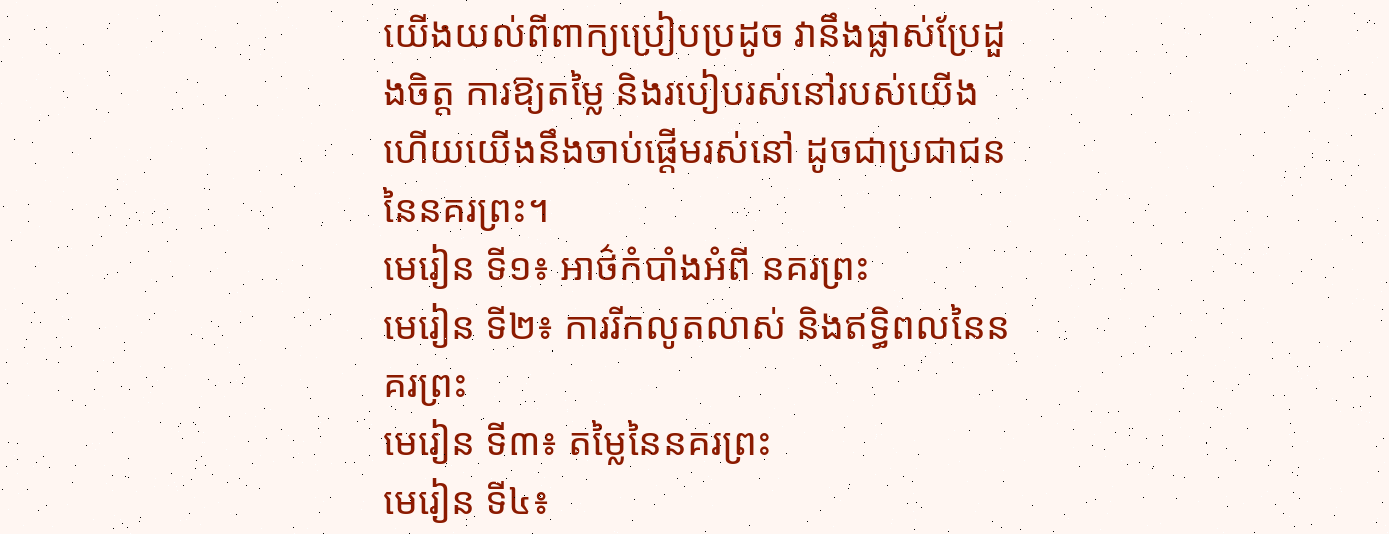យើងយល់ពីពាក្យប្រៀបប្រដូច វានឹងផ្លាស់ប្រែដួងចិត្ត ការឱ្យតម្លៃ និងរបៀបរស់នៅរបស់យើង ហើយយើងនឹងចាប់ផ្ដើមរស់នៅ ដូចជាប្រជាជននៃនគរព្រះ។
មេរៀន ទី១៖ អាថ៌កំបាំងអំពី នគរព្រះ
មេរៀន ទី២៖ ការរីកលូតលាស់ និងឥទ្ធិពលនៃនគរព្រះ
មេរៀន ទី៣៖ តម្លៃនៃនគរព្រះ
មេរៀន ទី៤៖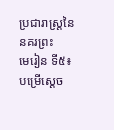ប្រជារាស្ត្រនៃនគរព្រះ
មេរៀន ទី៥៖ បម្រើស្ដេច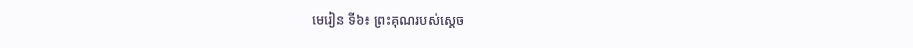មេរៀន ទី៦៖ ព្រះគុណរបស់សេ្ដច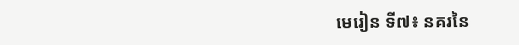មេរៀន ទី៧៖ នគរនៃ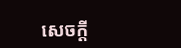សេចក្ដី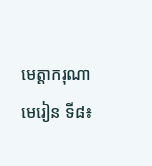មេត្តាករុណា
មេរៀន ទី៨៖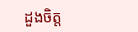ដួងចិត្ត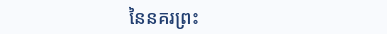នៃនគរព្រះ